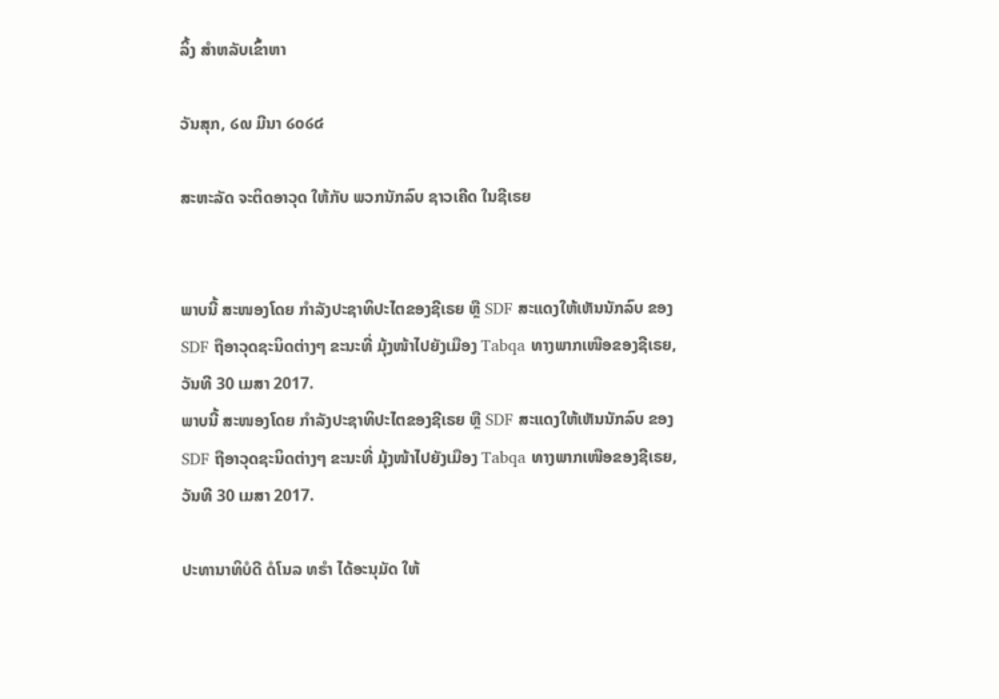ລິ້ງ ສຳຫລັບເຂົ້າຫາ

ວັນສຸກ, ໒໙ ມີນາ ໒໐໒໔

ສະຫະລັດ ຈະຕິດອາວຸດ ໃຫ້ກັບ ພວກນັກລົບ ຊາວເຄີດ ໃນຊີເຣຍ


ພາບນີ້ ສະໜອງໂດຍ ກຳລັງປະຊາທິປະໄຕຂອງຊີເຣຍ ຫຼື SDF ສະແດງໃຫ້ເຫັນນັກລົບ ຂອງ SDF ຖືອາວຸດຊະນິດຕ່າງໆ ຂະນະທີ່ ມຸ້ງໜ້າໄປຍັງເມືອງ Tabqa ທາງພາກເໜືອຂອງຊີເຣຍ, ວັນທີ 30 ເມສາ 2017.
ພາບນີ້ ສະໜອງໂດຍ ກຳລັງປະຊາທິປະໄຕຂອງຊີເຣຍ ຫຼື SDF ສະແດງໃຫ້ເຫັນນັກລົບ ຂອງ SDF ຖືອາວຸດຊະນິດຕ່າງໆ ຂະນະທີ່ ມຸ້ງໜ້າໄປຍັງເມືອງ Tabqa ທາງພາກເໜືອຂອງຊີເຣຍ, ວັນທີ 30 ເມສາ 2017.

ປະທານາທິບໍດີ ດໍໂນລ ທຣຳ ໄດ້ອະນຸມັດ ໃຫ້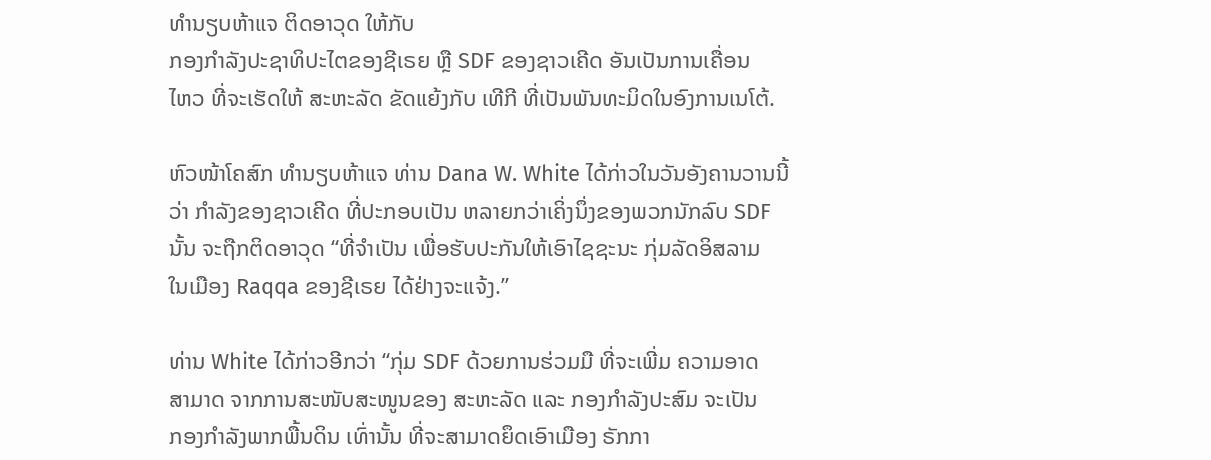ທຳນຽບຫ້າແຈ ຕິດອາວຸດ ໃຫ້ກັບ
ກອງກຳລັງປະຊາທິປະໄຕຂອງຊີເຣຍ ຫຼື SDF ຂອງຊາວເຄີດ ອັນເປັນການເຄື່ອນ
ໄຫວ ທີ່ຈະເຮັດໃຫ້ ສະຫະລັດ ຂັດແຍ້ງກັບ ເທີກີ ທີ່ເປັນພັນທະມິດໃນອົງການເນໂຕ້.

ຫົວໜ້າໂຄສົກ ທຳນຽບຫ້າແຈ ທ່ານ Dana W. White ໄດ້ກ່າວໃນວັນອັງຄານວານນີ້
ວ່າ ກຳລັງຂອງຊາວເຄີດ ທີ່ປະກອບເປັນ ຫລາຍກວ່າເຄິ່ງນຶ່ງຂອງພວກນັກລົບ SDF
ນັ້ນ ຈະຖືກຕິດອາວຸດ “ທີ່ຈຳເປັນ ເພື່ອຮັບປະກັນໃຫ້ເອົາໄຊຊະນະ ກຸ່ມລັດອິສລາມ
ໃນເມືອງ Raqqa ຂອງຊີເຣຍ ໄດ້ຢ່າງຈະແຈ້ງ.”

ທ່ານ White ໄດ້ກ່າວອີກວ່າ “ກຸ່ມ SDF ດ້ວຍການຮ່ວມມື ທີ່ຈະເພີ່ມ ຄວາມອາດ
ສາມາດ ຈາກການສະໜັບສະໜູນຂອງ ສະຫະລັດ ແລະ ກອງກຳລັງປະສົມ ຈະເປັນ
ກອງກຳລັງພາກພື້ນດິນ ເທົ່ານັ້ນ ທີ່ຈະສາມາດຍຶດເອົາເມືອງ ຣັກກາ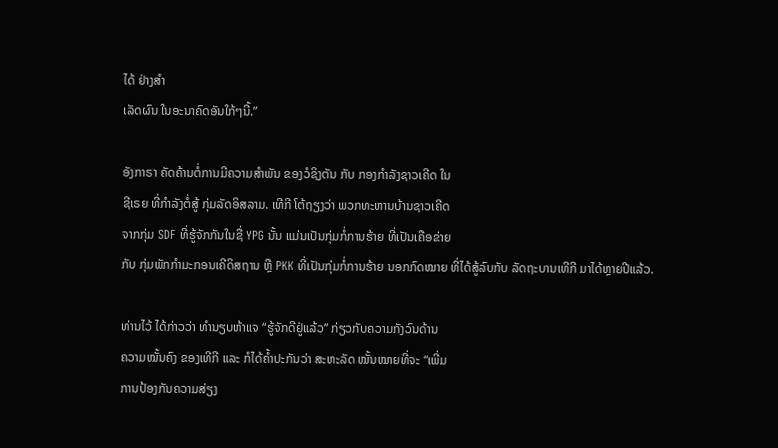ໄດ້ ຢ່າງສຳ
ເລັດຜົນ ໃນອະນາຄົດອັນໃກ້ໆນີ້.”

ອັງກາຣາ ຄັດຄ້ານຕໍ່ການມີຄວາມສຳພັນ ຂອງວໍຊິງຕັນ ກັບ ກອງກຳລັງຊາວເຄີດ ໃນ
ຊີເຣຍ ທີ່ກຳລັງຕໍ່ສູ້ ກຸ່ມລັດອິສລາມ. ເທີກີ ໂຕ້ຖຽງວ່າ ພວກທະຫານບ້ານຊາວເຄີດ
ຈາກກຸ່ມ SDF ທີ່ຮູ້ຈັກກັນໃນຊື່ YPG ນັ້ນ ແມ່ນເປັນກຸ່ມກໍ່ການຮ້າຍ ທີ່ເປັນເຄືອຂ່າຍ
ກັບ ກຸ່ມພັກກຳມະກອນເຄີດິສຖານ ຫຼື PKK ທີ່ເປັນກຸ່ມກໍ່ການຮ້າຍ ນອກກົດໝາຍ ທີ່ໄດ້ສູ້ລົບກັບ ລັດຖະບານເທີກີ ມາໄດ້ຫຼາຍປີແລ້ວ.

ທ່ານໄວ້ ໄດ້ກ່າວວ່າ ທຳນຽບຫ້າແຈ “ຮູ້ຈັກດີຢູ່ແລ້ວ” ກ່ຽວກັບຄວາມກັງວົນດ້ານ
ຄວາມໝັ້ນຄົງ ຂອງເທີກີ ແລະ ກໍໄດ້ຄ້ຳປະກັນວ່າ ສະຫະລັດ ໝັ້ນໝາຍທີ່ຈະ “ເພີ່ມ
ການປ້ອງກັນຄວາມສ່ຽງ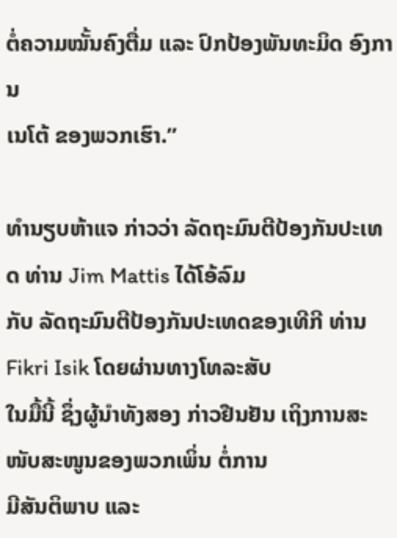ຕໍ່ຄວາມໝັ້ນຄົງຕື່ມ ແລະ ປົກປ້ອງພັນທະມິດ ອົງການ
ເນໂຕ້ ຂອງພວກເຮົາ.”

ທຳນຽບຫ້າແຈ ກ່າວວ່າ ລັດຖະມົນຕີປ້ອງກັນປະເທດ ທ່ານ Jim Mattis ໄດ້ໂອ້ລົມ
ກັບ ລັດຖະມົນຕີປ້ອງກັນປະເທດຂອງເທີກີ ທ່ານ Fikri Isik ໂດຍຜ່ານທາງໂທລະສັບ
ໃນມື້ນີ້ ຊຶ່ງຜູ້ນຳທັງສອງ ກ່າວຢືນຢັນ ເຖິງການສະໜັບສະໜູນຂອງພວກເພິ່ນ ຕໍ່ການ
ມີສັນຕິພາບ ແລະ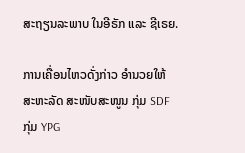ສະຖຽນລະພາບ ໃນອີຣັກ ແລະ ຊີເຣຍ.

ການເຄື່ອນໄຫວດັ່ງກ່າວ ອຳນວຍໃຫ້ ສະຫະລັດ ສະໜັບສະໜູນ ກຸ່ມ SDF ກຸ່ມ YPG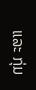ແລະ ກຸ່ມ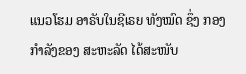ແນວໂຮມ ອາຣັບໃນຊີເຣຍ ທັງໝົດ ຊຶ່ງ ກອງກຳລັງຂອງ ສະຫະລັດ ໄດ້ສະໜັບ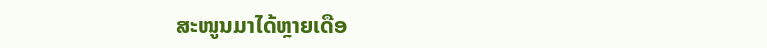ສະໜູນມາໄດ້ຫຼາຍເດືອ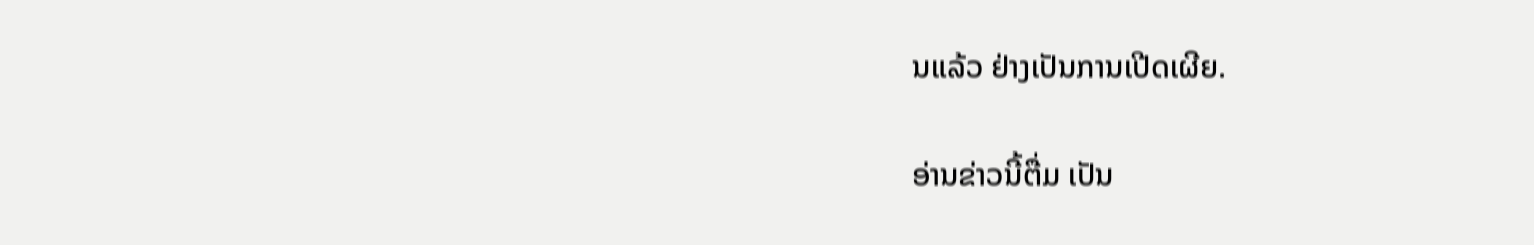ນແລ້ວ ຢ່າງເປັນການເປີດເຜີຍ.

ອ່ານຂ່າວນີ້ຕື່ມ ເປັນ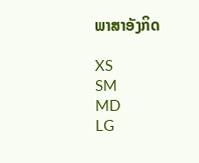ພາສາອັງກິດ

XS
SM
MD
LG